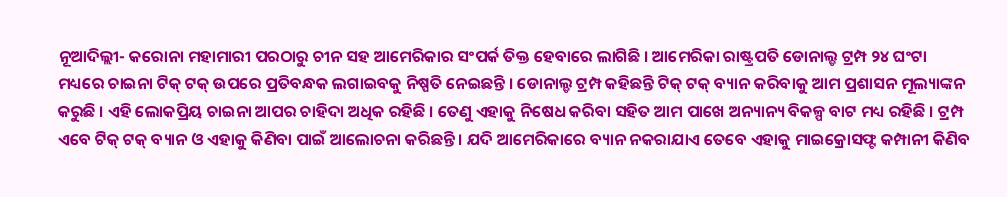ନୂଆଦିଲ୍ଲୀ- କରୋନା ମହାମାରୀ ପରଠାରୁ ଚୀନ ସହ ଆମେରିକାର ସଂପର୍କ ତିକ୍ତ ହେବାରେ ଲାଗିଛି । ଆମେରିକା ରାଷ୍ଟ୍ରପତି ଡୋନାଲ୍ଡ ଟ୍ରମ୍ପ ୨୪ ଘଂଟା ମଧ୍ୟରେ ଚାଇନା ଟିକ୍ ଟକ୍ ଉପରେ ପ୍ରତିବନ୍ଧକ ଲଗାଇବକୁ ନିଷ୍ପତି ନେଇଛନ୍ତି । ଡୋନାଲ୍ଡ ଟ୍ରମ୍ପ କହିଛନ୍ତି ଟିକ୍ ଟକ୍ ବ୍ୟାନ କରିବାକୁ ଆମ ପ୍ରଶାସନ ମୂଲ୍ୟାଙ୍କନ କରୁଛି । ଏହି ଲୋକପ୍ରିୟ ଚାଇନା ଆପର ଚାହିଦା ଅଧିକ ରହିଛି । ତେଣୁ ଏହାକୁ ନିଷେଧ କରିବା ସହିତ ଆମ ପାଖେ ଅନ୍ୟାନ୍ୟ ବିକଳ୍ପ ବାଟ ମଧ୍ୟ ରହିଛି । ଟ୍ରମ୍ପ ଏବେ ଟିକ୍ ଟକ୍ ବ୍ୟାନ ଓ ଏହାକୁ କିଣିବା ପାଇଁ ଆଲୋଚନା କରିଛନ୍ତି । ଯଦି ଆମେରିକାରେ ବ୍ୟାନ ନକରାଯାଏ ତେବେ ଏହାକୁ ମାଇକ୍ରୋସଫ୍ଟ କମ୍ପାନୀ କିଣିବ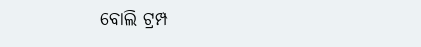ବୋଲି ଟ୍ରମ୍ପ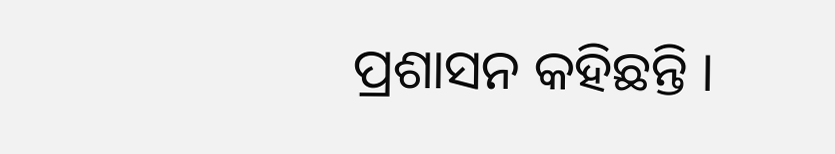ପ୍ରଶାସନ କହିଛନ୍ତି ।